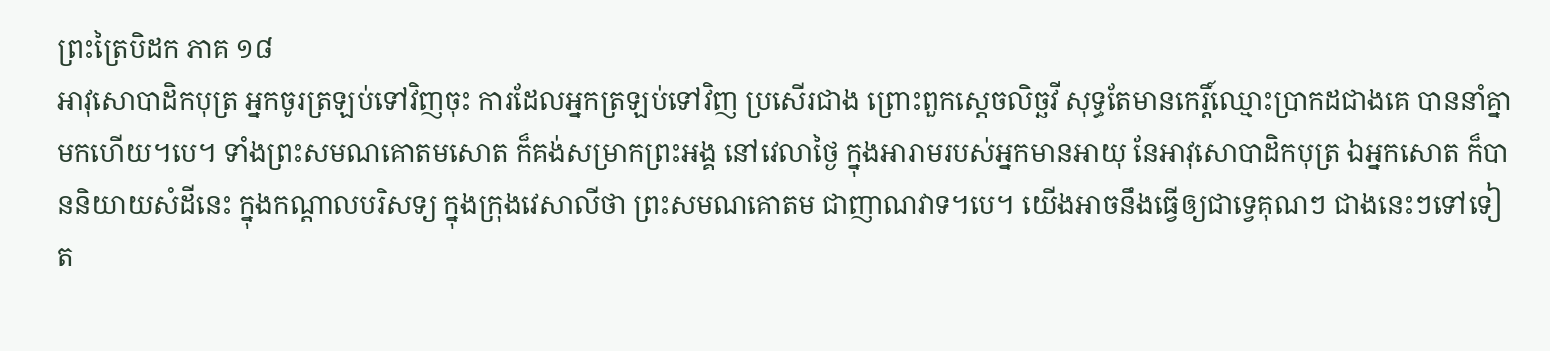ព្រះត្រៃបិដក ភាគ ១៨
អាវុសោបាដិកបុត្រ អ្នកចូរត្រឡប់ទៅវិញចុះ ការដែលអ្នកត្រឡប់ទៅវិញ ប្រសើរជាង ព្រោះពួកស្តេចលិច្ឆវី សុទ្ធតែមានកេរ្តិ៍ឈ្មោះប្រាកដជាងគេ បាននាំគ្នាមកហើយ។បេ។ ទាំងព្រះសមណគោតមសោត ក៏គង់សម្រាកព្រះអង្គ នៅវេលាថ្ងៃ ក្នុងអារាមរបស់អ្នកមានអាយុ នែអាវុសោបាដិកបុត្រ ឯអ្នកសោត ក៏បាននិយាយសំដីនេះ ក្នុងកណ្តាលបរិសទ្យ ក្នុងក្រុងវេសាលីថា ព្រះសមណគោតម ជាញាណវាទ។បេ។ យើងអាចនឹងធ្វើឲ្យជាទ្វេគុណៗ ជាងនេះៗទៅទៀត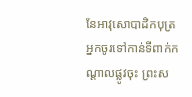នែអាវុសោបាដិកបុត្រ អ្នកចូរទៅកាន់ទីពាក់កណ្តាលផ្លូវចុះ ព្រះស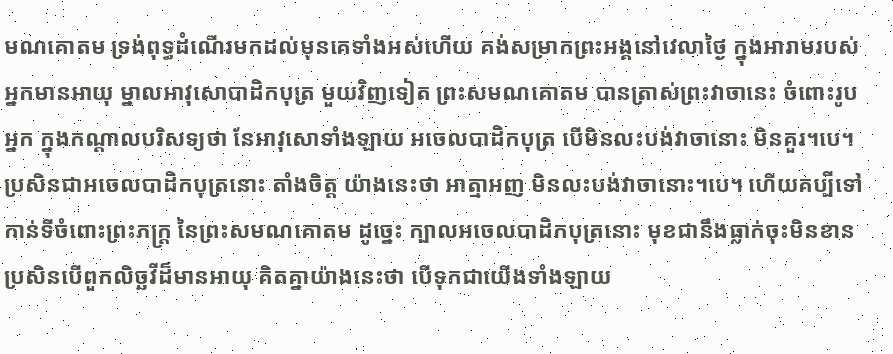មណគោតម ទ្រង់ពុទ្ធដំណើរមកដល់មុនគេទាំងអស់ហើយ គង់សម្រាកព្រះអង្គនៅវេលាថ្ងៃ ក្នុងអារាមរបស់អ្នកមានអាយុ ម្នាលអាវុសោបាដិកបុត្រ មួយវិញទៀត ព្រះសមណគោតម បានត្រាស់ព្រះវាចានេះ ចំពោះរូបអ្នក ក្នុងកណ្តាលបរិសទ្យថា នែអាវុសោទាំងឡាយ អចេលបាដិកបុត្រ បើមិនលះបង់វាចានោះ មិនគួរ។បេ។ ប្រសិនជាអចេលបាដិកបុត្រនោះ តាំងចិត្ត យ៉ាងនេះថា អាត្មាអញ មិនលះបង់វាចានោះ។បេ។ ហើយគប្បីទៅកាន់ទីចំពោះព្រះភក្ត្រ នៃព្រះសមណគោតម ដូច្នេះ ក្បាលអចេលបាដិកបុត្រនោះ មុខជានឹងធ្លាក់ចុះមិនខាន ប្រសិនបើពួកលិច្ឆវីដ៏មានអាយុ គិតគ្នាយ៉ាងនេះថា បើទុកជាយើងទាំងឡាយ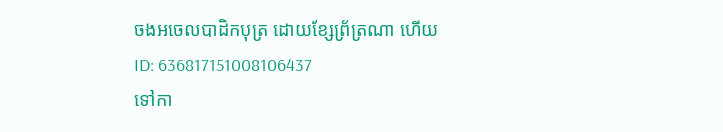ចងអចេលបាដិកបុត្រ ដោយខ្សែព្រ័ត្រណា ហើយ
ID: 636817151008106437
ទៅកា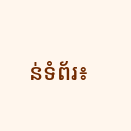ន់ទំព័រ៖